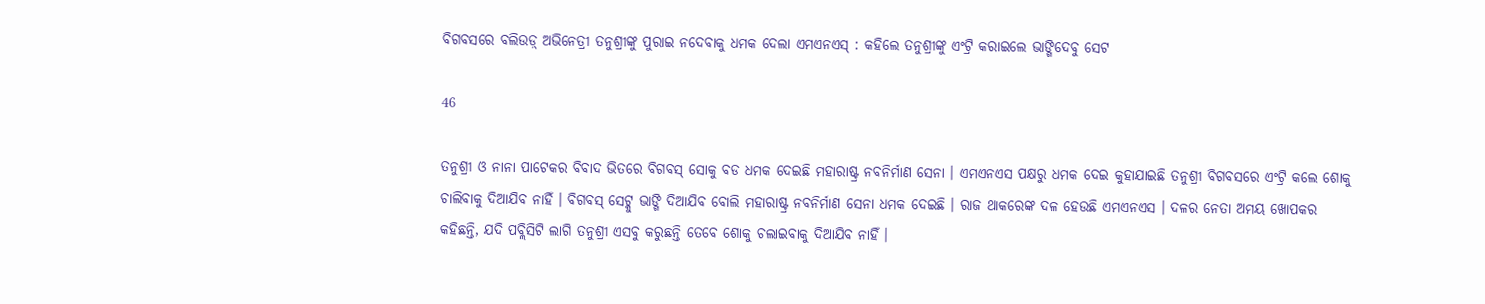ବିଗବସରେ ବଲିଉଡ଼୍ ଅଭିନେତ୍ରୀ ତନୁଶ୍ରୀଙ୍କୁ ପୁରାଇ ନଦେବାକୁ ଧମକ ଦେଲା ଏମଏନଏସ୍ : କହିଲେ ତନୁଶ୍ରୀଙ୍କୁ ଏଂଟ୍ରି କରାଇଲେ ଭାଙ୍ଗିଦେବୁ ସେଟ

46

ତନୁଶ୍ରୀ ଓ ନାନା ପାଟେକର ବିବାଦ ଭିତରେ ବିଗବସ୍ ସୋକୁ ବଡ ଧମକ ଦେଇଛି ମହାରାଷ୍ଟ୍ର ନବନିର୍ମାଣ ସେନା । ଏମଏନଏସ ପକ୍ଷରୁ ଧମକ ଦେଇ କୁହାଯାଇଛି ତନୁଶ୍ରୀ ବିଗବସରେ ଏଂଟ୍ରି କଲେ ଶୋକୁ ଚାଲିବାକୁ ଦିଆଯିବ ନାହିଁ । ବିଗବସ୍ ସେଟ୍କୁ ଭାଙ୍ଗି ଦିଆଯିବ ବୋଲି ମହାରାଷ୍ଟ୍ର ନବନିର୍ମାଣ ସେନା ଧମକ ଦେଇଛି । ରାଜ ଥାକରେଙ୍କ ଦଳ ହେଉଛି ଏମଏନଏସ । ଦଳର ନେତା ଅମୟ ଖୋପକର କହିଛନ୍ତି, ଯଦି ପବ୍ଲିସିଟି ଲାଗି ତନୁଶ୍ରୀ ଏସବୁ କରୁଛନ୍ତି ତେବେ ଶୋକୁ ଚଲାଇବାକୁ ଦିଆଯିବ ନାହିଁ ।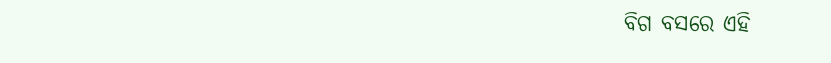ବିଗ ବସରେ ଏହି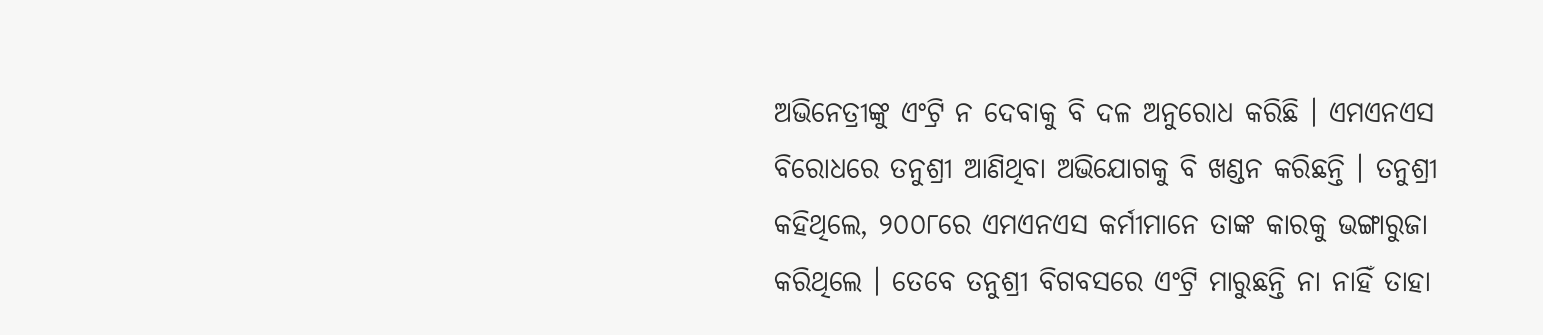ଅଭିନେତ୍ରୀଙ୍କୁ ଏଂଟ୍ରି ନ ଦେବାକୁ ବି ଦଳ ଅନୁରୋଧ କରିଛି । ଏମଏନଏସ ବିରୋଧରେ ତନୁଶ୍ରୀ ଆଣିଥିବା ଅଭିଯୋଗକୁ ବି ଖଣ୍ଡନ କରିଛନ୍ତି । ତନୁଶ୍ରୀ କହିଥିଲେ, ୨୦୦୮ରେ ଏମଏନଏସ କର୍ମୀମାନେ ତାଙ୍କ କାରକୁ ଭଙ୍ଗାରୁଜା କରିଥିଲେ । ତେବେ ତନୁଶ୍ରୀ ବିଗବସରେ ଏଂଟ୍ରି ମାରୁଛନ୍ତି ନା ନାହିଁ ତାହା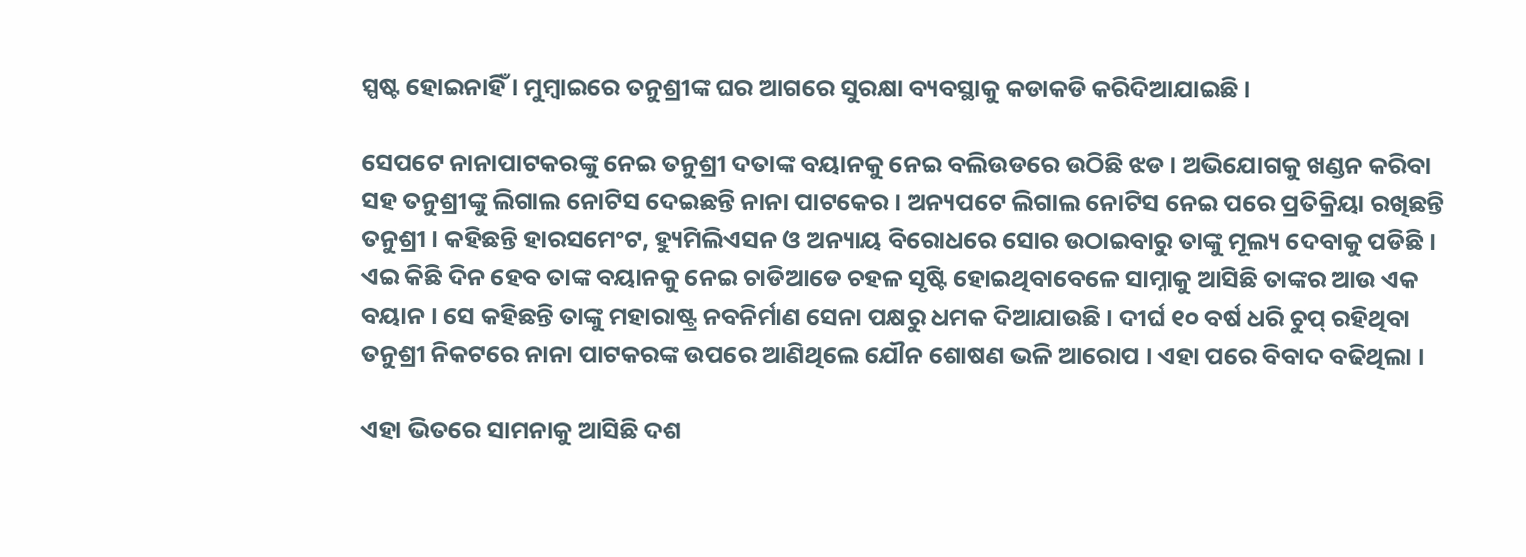ସ୍ପଷ୍ଟ ହୋଇନାହିଁ । ମୁମ୍ବାଇରେ ତନୁଶ୍ରୀଙ୍କ ଘର ଆଗରେ ସୁରକ୍ଷା ବ୍ୟବସ୍ଥାକୁ କଡାକଡି କରିଦିଆଯାଇଛି ।

ସେପଟେ ନାନାପାଟକରଙ୍କୁ ନେଇ ତନୁଶ୍ରୀ ଦତାଙ୍କ ବୟାନକୁ ନେଇ ବଲିଉଡରେ ଉଠିଛି ଝଡ । ଅଭିଯୋଗକୁ ଖଣ୍ଡନ କରିବା ସହ ତନୁଶ୍ରୀଙ୍କୁ ଲିଗାଲ ନୋଟିସ ଦେଇଛନ୍ତି ନାନା ପାଟକେର । ଅନ୍ୟପଟେ ଲିଗାଲ ନୋଟିସ ନେଇ ପରେ ପ୍ରତିକ୍ରିୟା ରଖିଛନ୍ତି ତନୁଶ୍ରୀ । କହିଛନ୍ତି ହାରସମେଂଟ, ହ୍ୟୁମିଲିଏସନ ଓ ଅନ୍ୟାୟ ବିରୋଧରେ ସୋର ଉଠାଇବାରୁ ତାଙ୍କୁ ମୂଲ୍ୟ ଦେବାକୁ ପଡିଛି । ଏଇ କିଛି ଦିନ ହେବ ତାଙ୍କ ବୟାନକୁ ନେଇ ଚାଡିଆଡେ ଚହଳ ସୃଷ୍ଟି ହୋଇଥିବାବେଳେ ସାମ୍ନାକୁ ଆସିଛି ତାଙ୍କର ଆଉ ଏକ ବୟାନ । ସେ କହିଛନ୍ତି ତାଙ୍କୁ ମହାରାଷ୍ଟ୍ର ନବନିର୍ମାଣ ସେନା ପକ୍ଷରୁ ଧମକ ଦିଆଯାଉଛି । ଦୀର୍ଘ ୧୦ ବର୍ଷ ଧରି ଚୁପ୍ ରହିଥିବା ତନୁଶ୍ରୀ ନିକଟରେ ନାନା ପାଟକରଙ୍କ ଉପରେ ଆଣିଥିଲେ ଯୌନ ଶୋଷଣ ଭଳି ଆରୋପ । ଏହା ପରେ ବିବାଦ ବଢିଥିଲା ।

ଏହା ଭିତରେ ସାମନାକୁ ଆସିଛି ଦଶ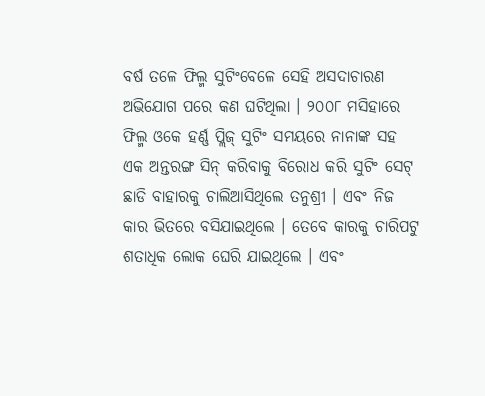ବର୍ଷ ତଳେ ଫିଲ୍ମ ସୁଟିଂବେଳେ ସେହି ଅସଦାଚାରଣ ଅଭିଯୋଗ ପରେ କଣ ଘଟିଥିଲା । ୨୦୦୮ ମସିହାରେ ଫିଲ୍ମ ଓକେ ହର୍ଣ୍ଣ ପ୍ଲିଜ୍ ସୁଟିଂ ସମୟରେ ନାନାଙ୍କ ସହ ଏକ ଅନ୍ତରଙ୍ଗ ସିନ୍ କରିବାକୁ ବିରୋଧ କରି ସୁଟିଂ ସେଟ୍ ଛାଡି ବାହାରକୁ ଚାଲିଆସିଥିଲେ ତନୁଶ୍ରୀ । ଏବଂ ନିଜ କାର ଭିତରେ ବସିଯାଇଥିଲେ । ତେବେ କାରକୁ ଚାରିପଟୁ ଶତାଧିକ ଲୋକ ଘେରି ଯାଇଥିଲେ । ଏବଂ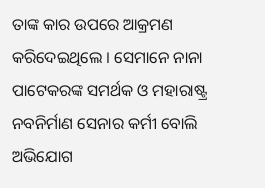ତାଙ୍କ କାର ଉପରେ ଆକ୍ରମଣ କରିଦେଇଥିଲେ । ସେମାନେ ନାନା ପାଟେକରଙ୍କ ସମର୍ଥକ ଓ ମହାରାଷ୍ଟ୍ର ନବନିର୍ମାଣ ସେନାର କର୍ମୀ ବୋଲି ଅଭିଯୋଗ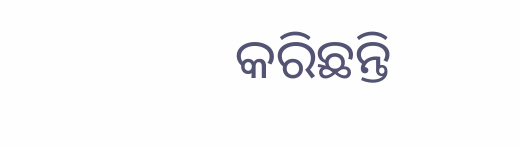କରିଛନ୍ତି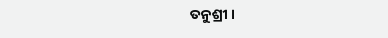ତନୁଶ୍ରୀ ।